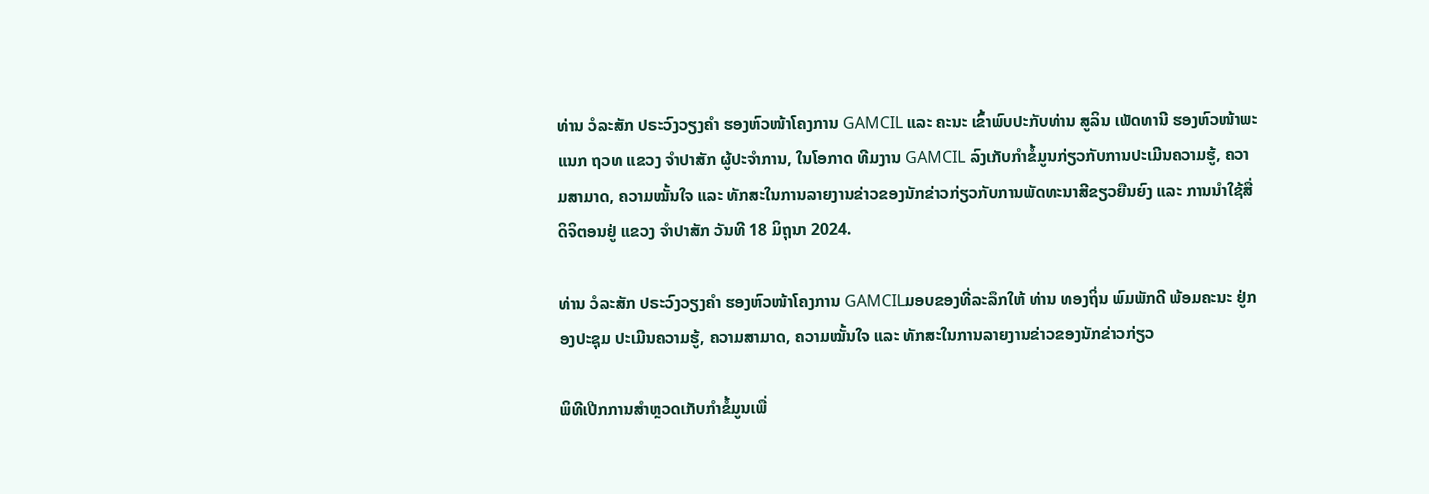ທ່ານ ວໍລະສັກ ປຣະວົງວຽງຄໍາ ຮອງຫົວໜ້າໂຄງການ GAMCIL ແລະ ຄະນະ ເຂົ້າພົບປະກັບທ່ານ ສູລິນ ເພັດທານີ ຮອງຫົວໜ້າພະແນກ ຖວທ ແຂວງ ຈໍາປາສັກ ຜູ້ປະຈໍາການ, ໃນໂອກາດ ທີມງານ GAMCIL ລົງເກັບກໍາຂໍ້ມູນກ່ຽວກັບການປະເມີນຄວາມຮູ້, ຄວາມສາມາດ, ຄວາມໝັ້ນໃຈ ແລະ ທັກສະໃນການລາຍງານຂ່າວຂອງນັກຂ່າວກ່ຽວກັບການພັດທະນາສີຂຽວຍືນຍົງ ແລະ ການນຳໃຊ້ສື່ດິຈິຕອນຢູ່ ແຂວງ ຈໍາປາສັກ ວັນທີ 18 ມິຖຸນາ 2024.

ທ່ານ ວໍລະສັກ ປຣະວົງວຽງຄໍາ ຮອງຫົວໜ້າໂຄງການ GAMCILມອບຂອງທີ່ລະລຶກໃຫ້ ທ່ານ ທອງຖິ່ນ ພົມພັກດີ ພ້ອມຄະນະ ຢູ່ກອງປະຊຸມ ປະເມີນຄວາມຮູ້, ຄວາມສາມາດ, ຄວາມໝັ້ນໃຈ ແລະ ທັກສະໃນການລາຍງານຂ່າວຂອງນັກຂ່າວກ່ຽວ

ພິທີເປີກການສໍາຫຼວດເກັບກໍາຂໍ້ມູນເພື່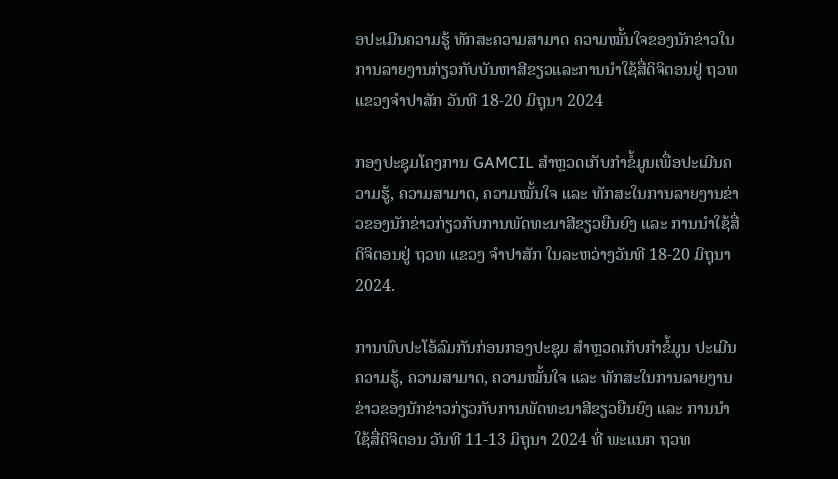ອປະເມີນຄວາມຮູ້ ທັກສະຄວາມສາມາດ ຄວາມໝັ້ນໃຈຂອງນັກຂ່າວໃນການລາຍງານກ່ຽວກັບບັນຫາສີຂຽວແລະການນຳໃຊ້ສື່ດິຈິຕອນຢູ່ ຖວທ ແຂວງຈໍາປາສັກ ວັນທີ 18-20 ມິຖຸນາ 2024

ກອງປະຊຸມໂຄງການ GAMCIL ສໍາຫຼວດເກັບກໍາຂໍ້ມູນເພື່ອປະເມີນຄວາມຮູ້, ຄວາມສາມາດ, ຄວາມໝັ້ນໃຈ ແລະ ທັກສະໃນການລາຍງານຂ່າວຂອງນັກຂ່າວກ່ຽວກັບການພັດທະນາສີຂຽວຍືນຍົງ ແລະ ການນຳໃຊ້ສື່ດິຈິຕອນຢູ່ ຖວທ ແຂວງ ຈໍາປາສັກ ໃນລະຫວ່າງວັນທີ 18-20 ມິຖຸນາ 2024.

ການພົບປະໂອ້ລົມກັນກ່ອນກອງປະຊຸມ ສໍາຫຼວດເກັບກໍາຂໍ້ມູນ ປະເມີນຄວາມຮູ້, ຄວາມສາມາດ, ຄວາມໝັ້ນໃຈ ແລະ ທັກສະໃນການລາຍງານຂ່າວຂອງນັກຂ່າວກ່ຽວກັບການພັດທະນາສີຂຽວຍືນຍົງ ແລະ ການນຳໃຊ້ສື່ດິຈິຕອນ ວັນທີ 11-13 ມິຖຸນາ 2024 ທີ່ ພະແນກ ຖວທ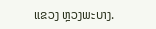ແຂວງ ຫຼວງພະບາງ.